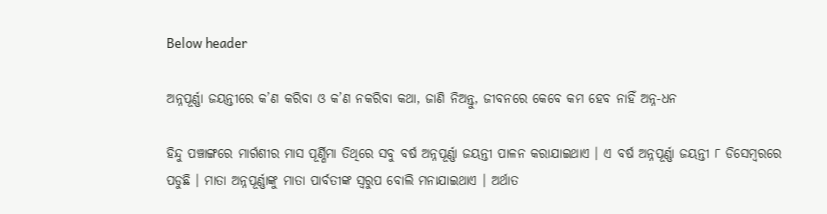Below header

ଅନ୍ନପୂର୍ଣ୍ଣା ଜୟନ୍ତୀରେ କ’ଣ କରିବା ଓ କ’ଣ ନକରିବା କଥା, ଜାଣି ନିଅନ୍ତୁ, ଜୀବନରେ କେବେ କମ ହେବ ନାହିଁ ଅନ୍ନ-ଧନ

ହିନ୍ଦୁ ପଞ୍ଚାଙ୍ଗରେ ମାର୍ଗଶୀର ମାସ ପୂର୍ଣ୍ଣିମା ତିଥିରେ ସବୁ ବର୍ଷ ଅନ୍ନପୂର୍ଣ୍ଣା ଜୟନ୍ତୀ ପାଳନ କରାଯାଇଥାଏ । ଏ ବର୍ଷ ଅନ୍ନପୂର୍ଣ୍ଣା ଜୟନ୍ତୀ ୮ ଡିସେମ୍ବରରେ ପଡୁଛି । ମାତା ଅନ୍ନପୂର୍ଣ୍ଣାଙ୍କୁ ମାତା ପାର୍ବତୀଙ୍କ ସ୍ୱରୁପ ବୋଲି ମନାଯାଇଥାଏ । ଅର୍ଥାତ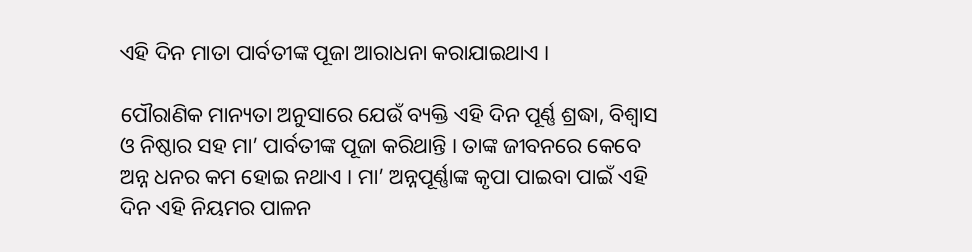ଏହି ଦିନ ମାତା ପାର୍ବତୀଙ୍କ ପୂଜା ଆରାଧନା କରାଯାଇଥାଏ ।

ପୌରାଣିକ ମାନ୍ୟତା ଅନୁସାରେ ଯେଉଁ ବ୍ୟକ୍ତି ଏହି ଦିନ ପୂର୍ଣ୍ଣ ଶ୍ରଦ୍ଧା, ବିଶ୍ୱାସ ଓ ନିଷ୍ଠାର ସହ ମା’ ପାର୍ବତୀଙ୍କ ପୂଜା କରିଥାନ୍ତି । ତାଙ୍କ ଜୀବନରେ କେବେ ଅନ୍ନ ଧନର କମ ହୋଇ ନଥାଏ । ମା’ ଅନ୍ନପୂର୍ଣ୍ଣାଙ୍କ କୃପା ପାଇବା ପାଇଁ ଏହି ଦିନ ଏହି ନିୟମର ପାଳନ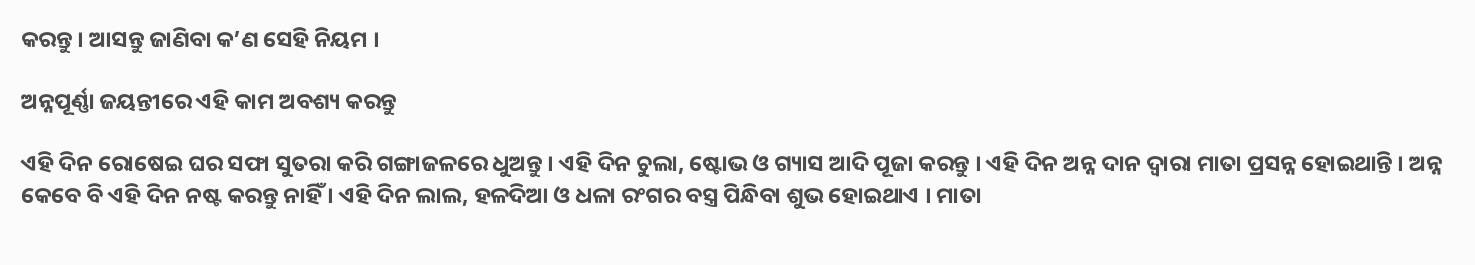କରନ୍ତୁ । ଆସନ୍ତୁ ଜାଣିବା କ’ଣ ସେହି ନିୟମ ।

ଅନ୍ନପୂର୍ଣ୍ଣା ଜୟନ୍ତୀରେ ଏହି କାମ ଅବଶ୍ୟ କରନ୍ତୁ

ଏହି ଦିନ ରୋଷେଇ ଘର ସଫା ସୁତରା କରି ଗଙ୍ଗାଜଳରେ ଧୁଅନ୍ତୁ । ଏହି ଦିନ ଚୁଲା, ଷ୍ଟୋଭ ଓ ଗ୍ୟାସ ଆଦି ପୂଜା କରନ୍ତୁ । ଏହି ଦିନ ଅନ୍ନ ଦାନ ଦ୍ୱାରା ମାତା ପ୍ରସନ୍ନ ହୋଇଥାନ୍ତି । ଅନ୍ନ କେବେ ବି ଏହି ଦିନ ନଷ୍ଟ କରନ୍ତୁ ନାହିଁ । ଏହି ଦିନ ଲାଲ, ହଳଦିଆ ଓ ଧଳା ରଂଗର ବସ୍ତ୍ର ପିନ୍ଧିବା ଶୁଭ ହୋଇଥାଏ । ମାତା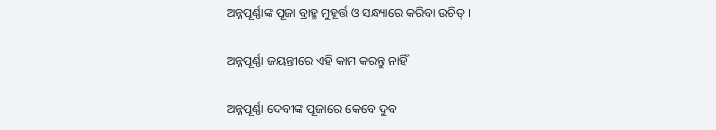ଅନ୍ନପୂର୍ଣ୍ଣାଙ୍କ ପୂଜା ବ୍ରାହ୍ମ ମୁହୂର୍ତ୍ତ ଓ ସନ୍ଧ୍ୟାରେ କରିବା ଉଚିତ୍‌ ।

ଅନ୍ନପୂର୍ଣ୍ଣା ଜୟନ୍ତୀରେ ଏହି କାମ କରନ୍ତୁ ନାହିଁ

ଅନ୍ନପୂର୍ଣ୍ଣା ଦେବୀଙ୍କ ପୂଜାରେ କେବେ ଦୁବ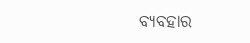ବ୍ୟବହାର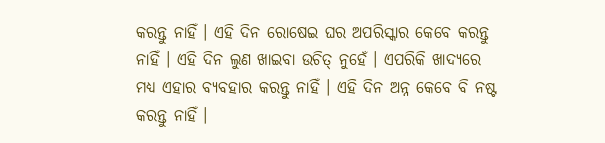କରନ୍ତୁ ନାହିଁ । ଏହି ଦିନ ରୋଷେଇ ଘର ଅପରିସ୍କାର କେବେ କରନ୍ତୁ ନାହିଁ । ଏହି ଦିନ ଲୁଣ ଖାଇବା ଉଚିତ୍‌ ନୁହେଁ । ଏପରିକି ଖାଦ୍ୟରେ ମଧ୍ୟ ଏହାର ବ୍ୟବହାର କରନ୍ତୁ ନାହିଁ । ଏହି ଦିନ ଅନ୍ନ କେବେ ବି ନଷ୍ଟ କରନ୍ତୁ ନାହିଁ ।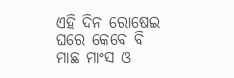ଏହି ଦିନ ରୋଷେଇ ଘରେ କେବେ ବି ମାଛ ମାଂସ ଓ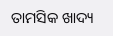ତାମସିକ ଖାଦ୍ୟ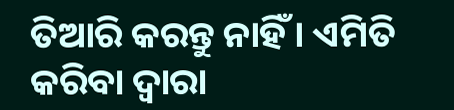ତିଆରି କରନ୍ତୁ ନାହିଁ । ଏମିତି କରିବା ଦ୍ୱାରା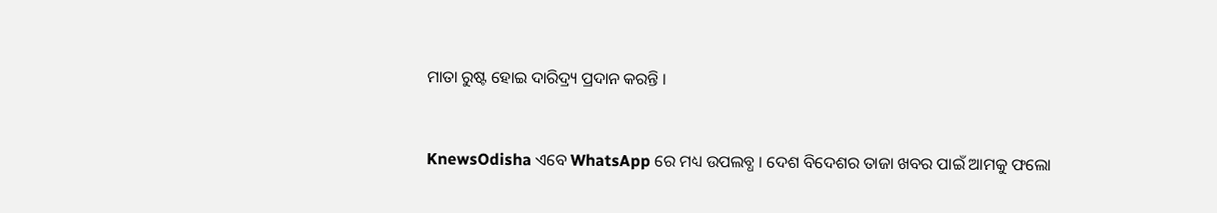ମାତା ରୁଷ୍ଟ ହୋଇ ଦାରିଦ୍ର୍ୟ ପ୍ରଦାନ କରନ୍ତି ।


KnewsOdisha ଏବେ WhatsApp ରେ ମଧ୍ୟ ଉପଲବ୍ଧ । ଦେଶ ବିଦେଶର ତାଜା ଖବର ପାଇଁ ଆମକୁ ଫଲୋ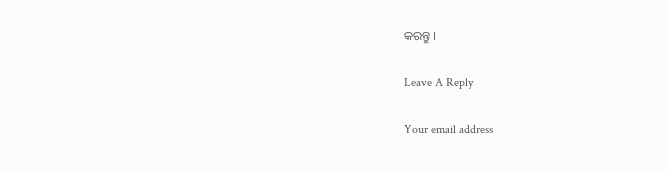କରନ୍ତୁ ।

Leave A Reply

Your email address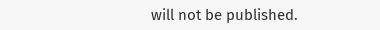will not be published.